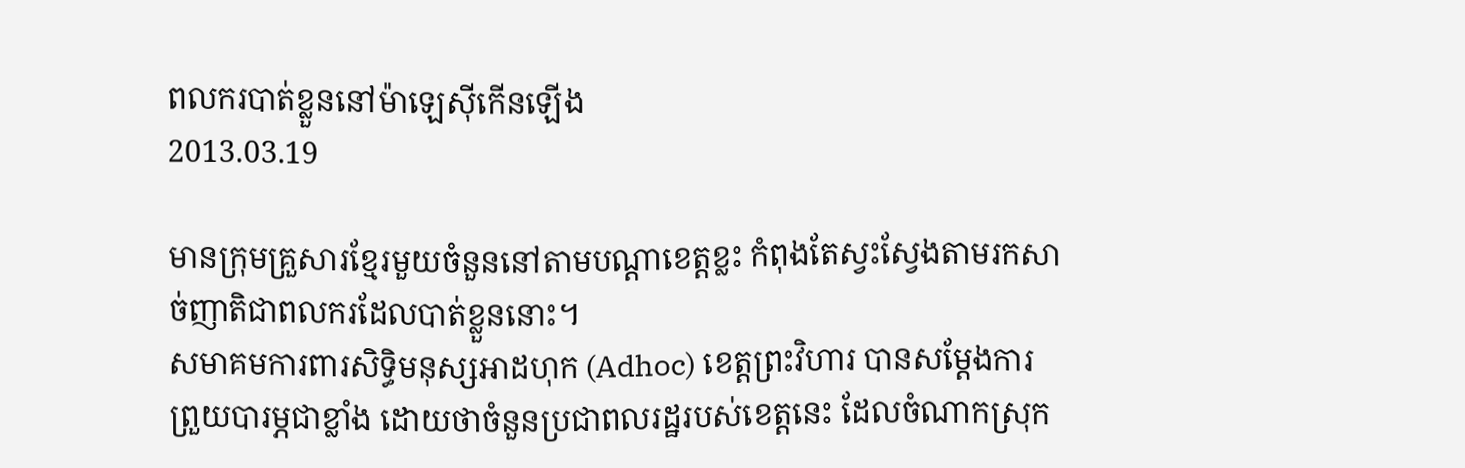ពលករបាត់ខ្លួននៅម៉ាឡេស៊ីកើនឡើង
2013.03.19

មានក្រុមគ្រួសារខ្មែរមួយចំនួននៅតាមបណ្ដាខេត្តខ្លះ កំពុងតែស្វះស្វែងតាមរកសាច់ញាតិជាពលករដែលបាត់ខ្លួននោះ។
សមាគមការពារសិទ្ធិមនុស្សអាដហុក (Adhoc) ខេត្តព្រះវិហារ បានសម្ដែងការព្រួយបារម្ភជាខ្លាំង ដោយថាចំនួនប្រជាពលរដ្ឋរបស់ខេត្តនេះ ដែលចំណាកស្រុក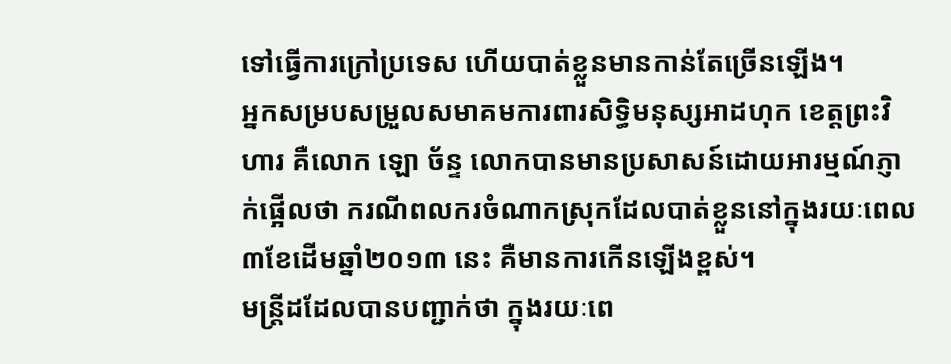ទៅធ្វើការក្រៅប្រទេស ហើយបាត់ខ្លួនមានកាន់តែច្រើនឡើង។
អ្នកសម្របសម្រួលសមាគមការពារសិទ្ធិមនុស្សអាដហុក ខេត្តព្រះវិហារ គឺលោក ឡោ ច័ន្ទ លោកបានមានប្រសាសន៍ដោយអារម្មណ៍ភ្ញាក់ផ្អើលថា ករណីពលករចំណាកស្រុកដែលបាត់ខ្លួននៅក្នុងរយៈពេល ៣ខែដើមឆ្នាំ២០១៣ នេះ គឺមានការកើនឡើងខ្ពស់។
មន្ត្រីដដែលបានបញ្ជាក់ថា ក្នុងរយៈពេ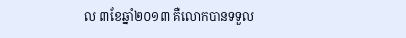ល ៣ខែឆ្នាំ២០១៣ គឺលោកបានទទួល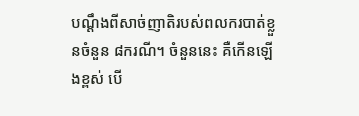បណ្ដឹងពីសាច់ញាតិរបស់ពលករបាត់ខ្លួនចំនួន ៨ករណី។ ចំនួននេះ គឺកើនឡើងខ្ពស់ បើ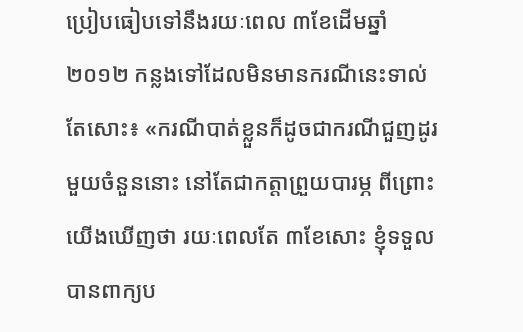ប្រៀបធៀបទៅនឹងរយៈពេល ៣ខែដើមឆ្នាំ២០១២ កន្លងទៅដែលមិនមានករណីនេះទាល់តែសោះ៖ «ករណីបាត់ខ្លួនក៏ដូចជាករណីជួញដូរមួយចំនួននោះ នៅតែជាកត្តាព្រួយបារម្ភ ពីព្រោះយើងឃើញថា រយៈពេលតែ ៣ខែសោះ ខ្ញុំទទួលបានពាក្យប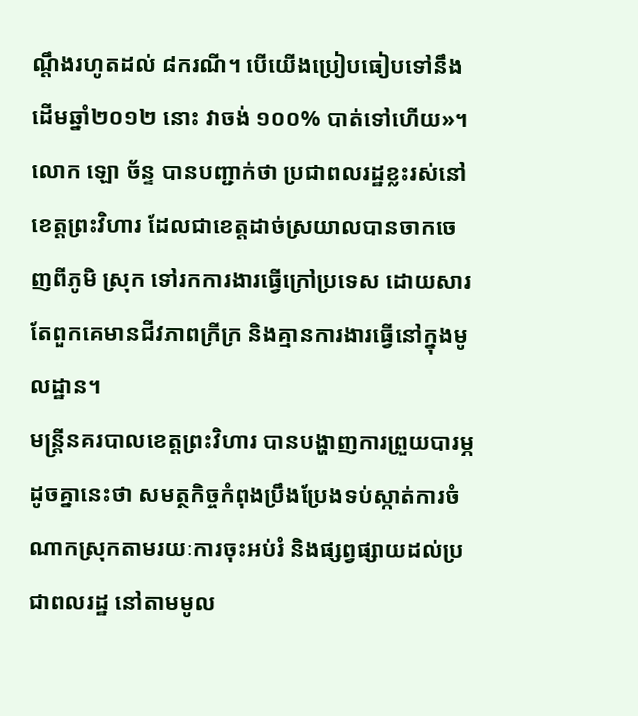ណ្ដឹងរហូតដល់ ៨ករណី។ បើយើងប្រៀបធៀបទៅនឹងដើមឆ្នាំ២០១២ នោះ វាចង់ ១០០% បាត់ទៅហើយ»។
លោក ឡោ ច័ន្ទ បានបញ្ជាក់ថា ប្រជាពលរដ្ឋខ្លះរស់នៅខេត្តព្រះវិហារ ដែលជាខេត្តដាច់ស្រយាលបានចាកចេញពីភូមិ ស្រុក ទៅរកការងារធ្វើក្រៅប្រទេស ដោយសារតែពួកគេមានជីវភាពក្រីក្រ និងគ្មានការងារធ្វើនៅក្នុងមូលដ្ឋាន។
មន្ត្រីនគរបាលខេត្តព្រះវិហារ បានបង្ហាញការព្រួយបារម្ភដូចគ្នានេះថា សមត្ថកិច្ចកំពុងប្រឹងប្រែងទប់ស្កាត់ការចំណាកស្រុកតាមរយៈការចុះអប់រំ និងផ្សព្វផ្សាយដល់ប្រជាពលរដ្ឋ នៅតាមមូល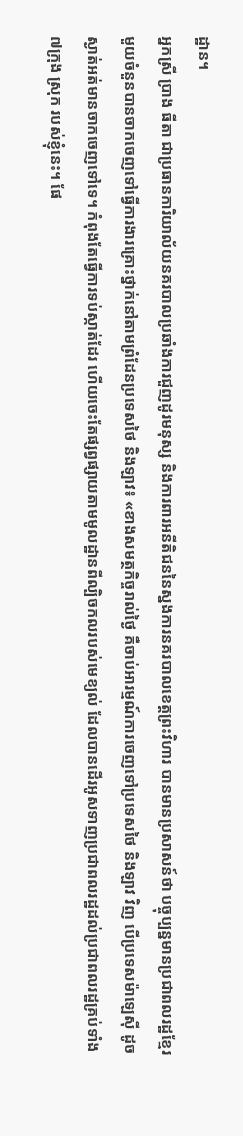ដ្ឋាន។
អ្នកស្រី ប្រាង ធីតា ជាប្រធានការិយាល័យនគរបាលប្រឆាំងការជួញដូរមនុស្ស និងការពារអនីតិជននៃស្នងការនគរបាលខេត្តព្រះវិហារ បានមានប្រសាសន៍ថា បច្ចុប្បន្នមានប្រជាពលរដ្ឋខ្មែរមួយចំនួនបានចាកចេញទៅធ្វើការងារគ្រោះថ្នាក់នៅតាមព្រំដែនប្រទេសថៃ និងឡាវ៖ «ខាងសមត្ថកិច្ចរាល់ថ្ងៃ គឺចាប់អារម្មណ៍ការចេញទៅប្រទេសថៃ និងឡាវ វិញ បើប្រទេសម៉ាឡេស៊ី ដូចស្ងាត់អត់មានចាកចេញទៅទេ។ កំពុងតែធ្វើការទប់ស្កាត់ដែរ ហើយចេះតែផ្សព្វផ្សាយតាមមូលដ្ឋានពីល្បិចកលរបស់មេខ្យល់ ដែលបានដើរអូសទាញប្រជាពលរដ្ឋដល់ប្រជាពលរដ្ឋគ្រប់ទាំង ៧ក្រុង ស្រុក របស់ខ្ញុំនេះ។ ផែ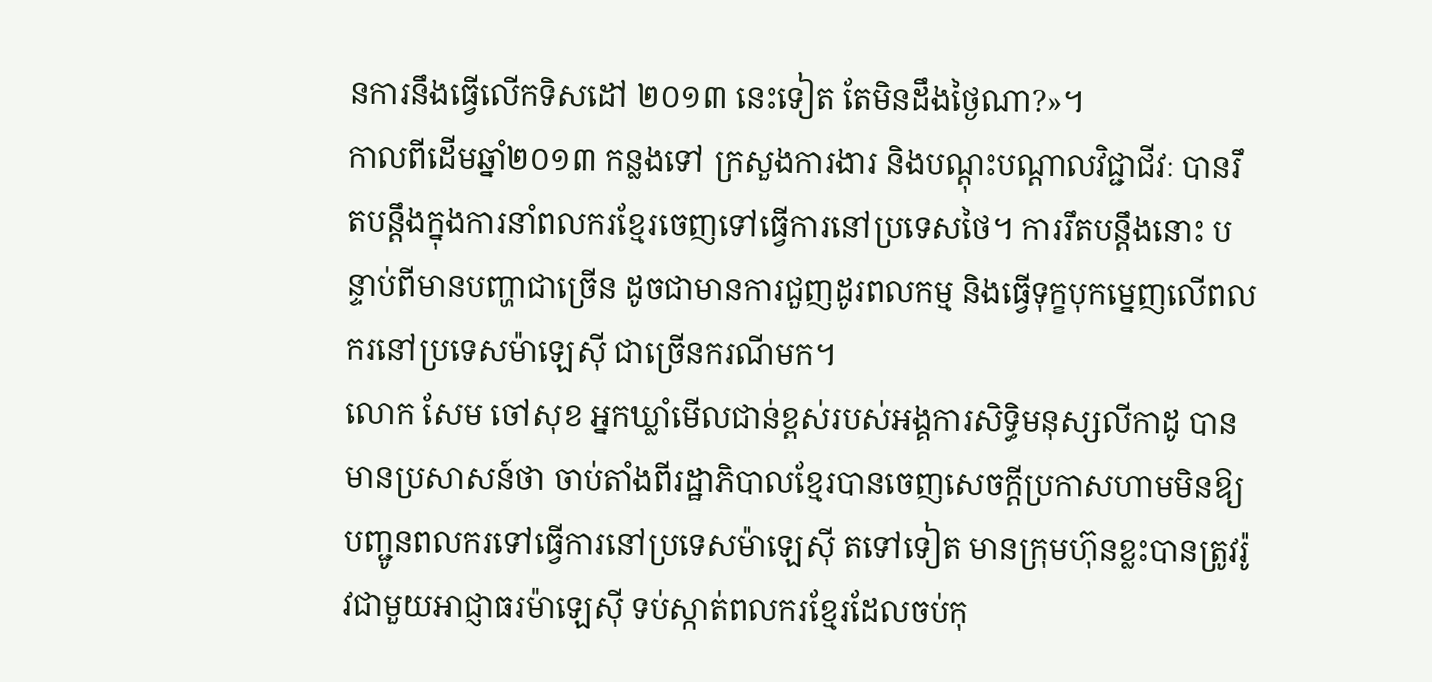នការនឹងធ្វើលើកទិសដៅ ២០១៣ នេះទៀត តែមិនដឹងថ្ងៃណា?»។
កាលពីដើមឆ្នាំ២០១៣ កន្លងទៅ ក្រសួងការងារ និងបណ្ដុះបណ្ដាលវិជ្ជាជីវៈ បានរឹតបន្តឹងក្នុងការនាំពលករខ្មែរចេញទៅធ្វើការនៅប្រទេសថៃ។ ការរឹតបន្តឹងនោះ បន្ទាប់ពីមានបញ្ហាជាច្រើន ដូចជាមានការជួញដូរពលកម្ម និងធ្វើទុក្ខបុកម្នេញលើពលករនៅប្រទេសម៉ាឡេស៊ី ជាច្រើនករណីមក។
លោក សែម ចៅសុខ អ្នកឃ្លាំមើលជាន់ខ្ពស់របស់អង្គការសិទ្ធិមនុស្សលីកាដូ បានមានប្រសាសន៍ថា ចាប់តាំងពីរដ្ឋាភិបាលខ្មែរបានចេញសេចក្តីប្រកាសហាមមិនឱ្យបញ្ជូនពលករទៅធ្វើការនៅប្រទេសម៉ាឡេស៊ី តទៅទៀត មានក្រុមហ៊ុនខ្លះបានត្រូវរ៉ូវជាមួយអាជ្ញាធរម៉ាឡេស៊ី ទប់ស្កាត់ពលករខ្មែរដែលចប់កុ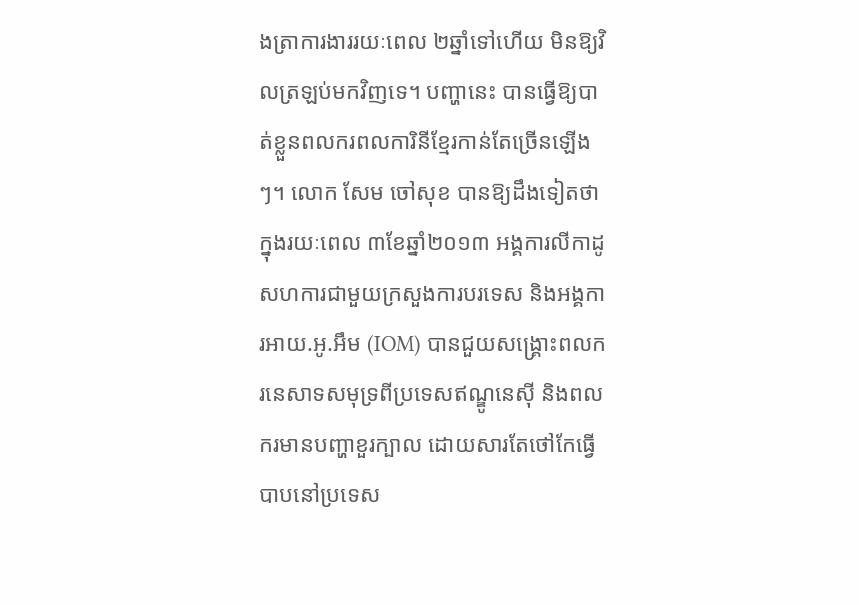ងត្រាការងាររយៈពេល ២ឆ្នាំទៅហើយ មិនឱ្យវិលត្រឡប់មកវិញទេ។ បញ្ហានេះ បានធ្វើឱ្យបាត់ខ្លួនពលករពលការិនីខ្មែរកាន់តែច្រើនឡើងៗ។ លោក សែម ចៅសុខ បានឱ្យដឹងទៀតថា ក្នុងរយៈពេល ៣ខែឆ្នាំ២០១៣ អង្គការលីកាដូ សហការជាមួយក្រសួងការបរទេស និងអង្គការអាយ.អូ.អឹម (IOM) បានជួយសង្គ្រោះពលករនេសាទសមុទ្រពីប្រទេសឥណ្ឌូនេស៊ី និងពលករមានបញ្ហាខួរក្បាល ដោយសារតែថៅកែធ្វើបាបនៅប្រទេស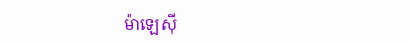ម៉ាឡេស៊ី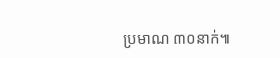ប្រមាណ ៣០នាក់៕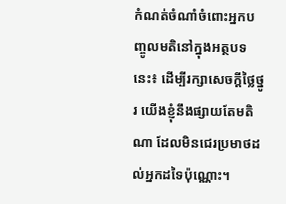កំណត់ចំណាំចំពោះអ្នកបញ្ចូលមតិនៅក្នុងអត្ថបទនេះ៖ ដើម្បីរក្សាសេចក្ដីថ្លៃថ្នូរ យើងខ្ញុំនឹងផ្សាយតែមតិណា ដែលមិនជេរប្រមាថដល់អ្នកដទៃប៉ុណ្ណោះ។